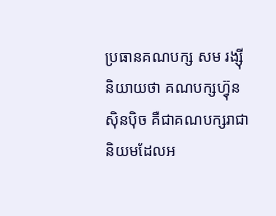ប្រធានគណបក្ស សម រង្ស៊ី និយាយថា គណបក្សហ្វ៊ុនស៊ិនប៉ិច គឺជាគណបក្សរាជានិយមដែលអ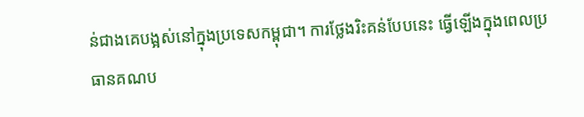ន់ជាងគេបង្អស់នៅក្នុងប្រទេសកម្ពុជា។ ការថ្លែងរិះគន់បែបនេះ ធ្វើឡើងក្នុងពេលប្រធានគណប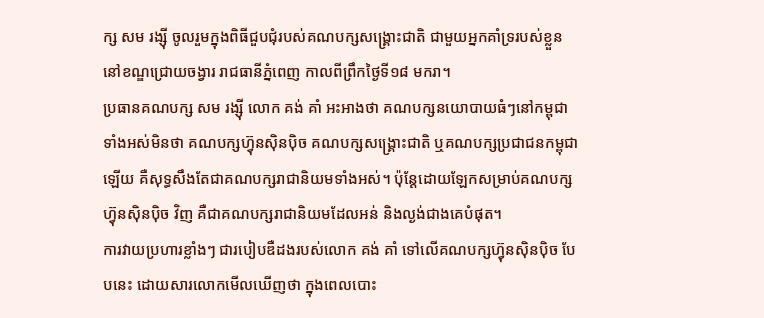ក្ស សម រង្ស៊ី ចូលរួមក្នុងពិធីជួបជុំរបស់គណបក្សសង្គ្រោះជាតិ ជាមួយអ្នកគាំទ្ររបស់ខ្លួន នៅខណ្ឌជ្រោយចង្វារ រាជធានីភ្នំពេញ កាលពីព្រឹកថ្ងៃទី១៨ មករា។
ប្រធានគណបក្ស សម រង្ស៊ី លោក គង់ គាំ អះអាងថា គណបក្សនយោបាយធំៗនៅកម្ពុជា ទាំងអស់មិនថា គណបក្សហ្វ៊ុនស៊ិនប៉ិច គណបក្សសង្គ្រោះជាតិ ឬគណបក្សប្រជាជនកម្ពុជាឡើយ គឺសុទ្ធសឹងតែជាគណបក្សរាជានិយមទាំងអស់។ ប៉ុន្តែដោយឡែកសម្រាប់គណបក្សហ្វ៊ុនស៊ិនប៉ិច វិញ គឺជាគណបក្សរាជានិយមដែលអន់ និងល្ងង់ជាងគេបំផុត។
ការវាយប្រហារខ្លាំងៗ ជារបៀបឌឺដងរបស់លោក គង់ គាំ ទៅលើគណបក្សហ្វ៊ុនស៊ិនប៉ិច បែបនេះ ដោយសារលោកមើលឃើញថា ក្នុងពេលបោះ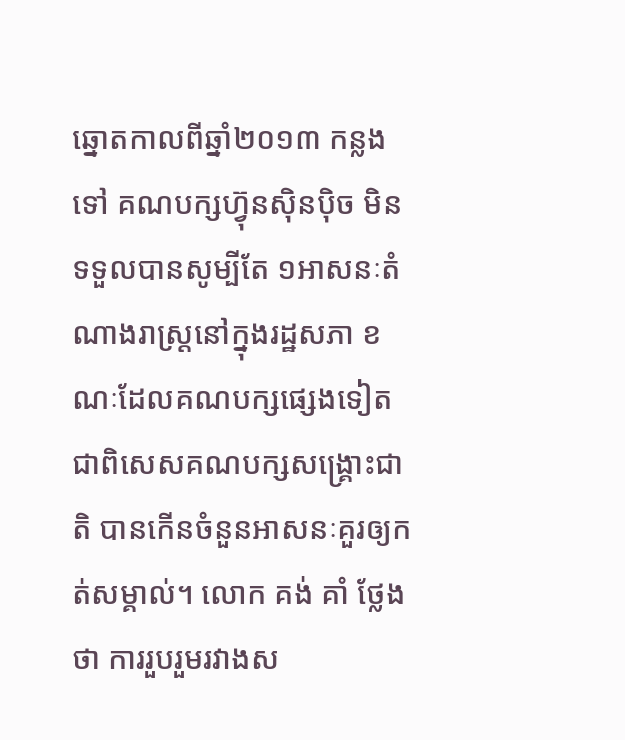ឆ្នោតកាលពីឆ្នាំ២០១៣ កន្លងទៅ គណបក្សហ្វ៊ុនស៊ិនប៉ិច មិនទទួលបានសូម្បីតែ ១អាសនៈតំណាងរាស្ត្រនៅក្នុងរដ្ឋសភា ខណៈដែលគណបក្សផ្សេងទៀត ជាពិសេសគណបក្សសង្គ្រោះជាតិ បានកើនចំនួនអាសនៈគួរឲ្យកត់សម្គាល់។ លោក គង់ គាំ ថ្លែងថា ការរួបរួមរវាងស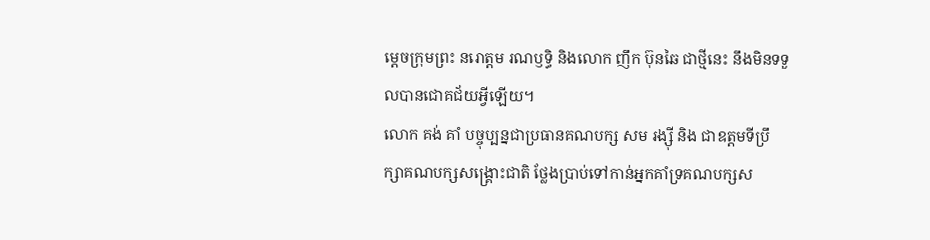ម្ដេចក្រុមព្រះ នរោត្តម រណឫទ្ធិ និងលោក ញឹក ប៊ុនឆៃ ជាថ្មីនេះ នឹងមិនទទួលបានជោគជ័យអ្វីឡើយ។
លោក គង់ គាំ បច្ចុប្បន្នជាប្រធានគណបក្ស សម រង្ស៊ី និង ជាឧត្ដមទីប្រឹក្សាគណបក្សសង្គ្រោះជាតិ ថ្លែងប្រាប់ទៅកាន់អ្នកគាំទ្រគណបក្សស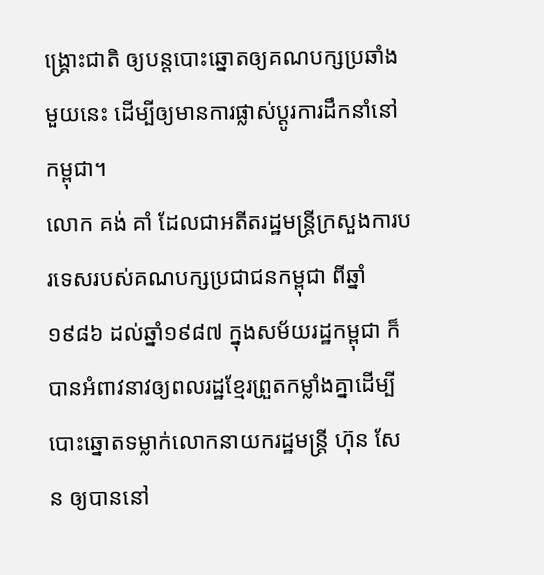ង្គ្រោះជាតិ ឲ្យបន្តបោះឆ្នោតឲ្យគណបក្សប្រឆាំងមួយនេះ ដើម្បីឲ្យមានការផ្លាស់ប្ដូរការដឹកនាំនៅកម្ពុជា។
លោក គង់ គាំ ដែលជាអតីតរដ្ឋមន្ត្រីក្រសួងការបរទេសរបស់គណបក្សប្រជាជនកម្ពុជា ពីឆ្នាំ១៩៨៦ ដល់ឆ្នាំ១៩៨៧ ក្នុងសម័យរដ្ឋកម្ពុជា ក៏បានអំពាវនាវឲ្យពលរដ្ឋខ្មែរព្រួតកម្លាំងគ្នាដើម្បីបោះឆ្នោតទម្លាក់លោកនាយករដ្ឋមន្ត្រី ហ៊ុន សែន ឲ្យបាននៅ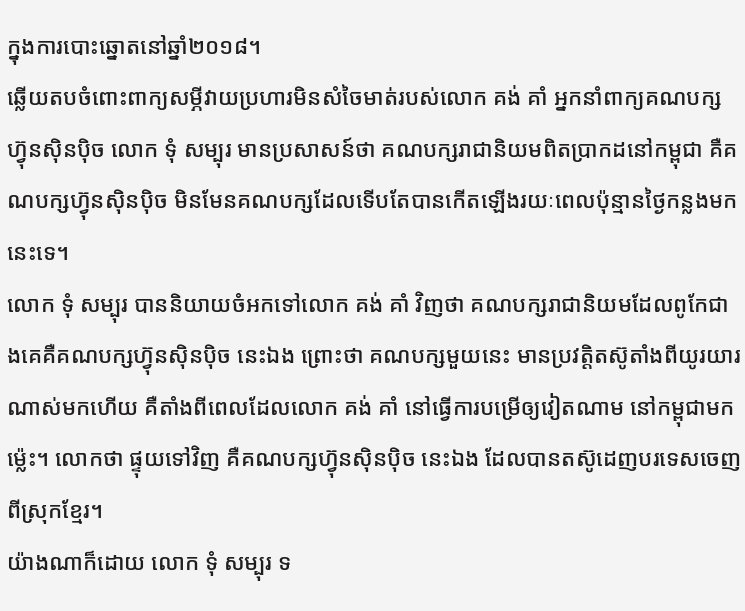ក្នុងការបោះឆ្នោតនៅឆ្នាំ២០១៨។
ឆ្លើយតបចំពោះពាក្យសម្ភីវាយប្រហារមិនសំចៃមាត់របស់លោក គង់ គាំ អ្នកនាំពាក្យគណបក្សហ្វ៊ុនស៊ិនប៉ិច លោក ទុំ សម្បុរ មានប្រសាសន៍ថា គណបក្សរាជានិយមពិតប្រាកដនៅកម្ពុជា គឺគណបក្សហ្វ៊ុនស៊ិនប៉ិច មិនមែនគណបក្សដែលទើបតែបានកើតឡើងរយៈពេលប៉ុន្មានថ្ងៃកន្លងមកនេះទេ។
លោក ទុំ សម្បុរ បាននិយាយចំអកទៅលោក គង់ គាំ វិញថា គណបក្សរាជានិយមដែលពូកែជាងគេគឺគណបក្សហ្វ៊ុនស៊ិនប៉ិច នេះឯង ព្រោះថា គណបក្សមួយនេះ មានប្រវត្តិតស៊ូតាំងពីយូរយារណាស់មកហើយ គឺតាំងពីពេលដែលលោក គង់ គាំ នៅធ្វើការបម្រើឲ្យវៀតណាម នៅកម្ពុជាមកម្ល៉េះ។ លោកថា ផ្ទុយទៅវិញ គឺគណបក្សហ្វ៊ុនស៊ិនប៉ិច នេះឯង ដែលបានតស៊ូដេញបរទេសចេញពីស្រុកខ្មែរ។
យ៉ាងណាក៏ដោយ លោក ទុំ សម្បុរ ទ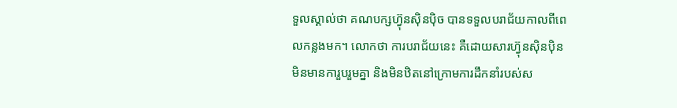ទួលស្គាល់ថា គណបក្សហ្វ៊ុនស៊ិនប៉ិច បានទទួលបរាជ័យកាលពីពេលកន្លងមក។ លោកថា ការបរាជ័យនេះ គឺដោយសារហ្វ៊ុនស៊ិនប៉ិន មិនមានការួបរួមគ្នា និងមិនឋិតនៅក្រោមការដឹកនាំរបស់ស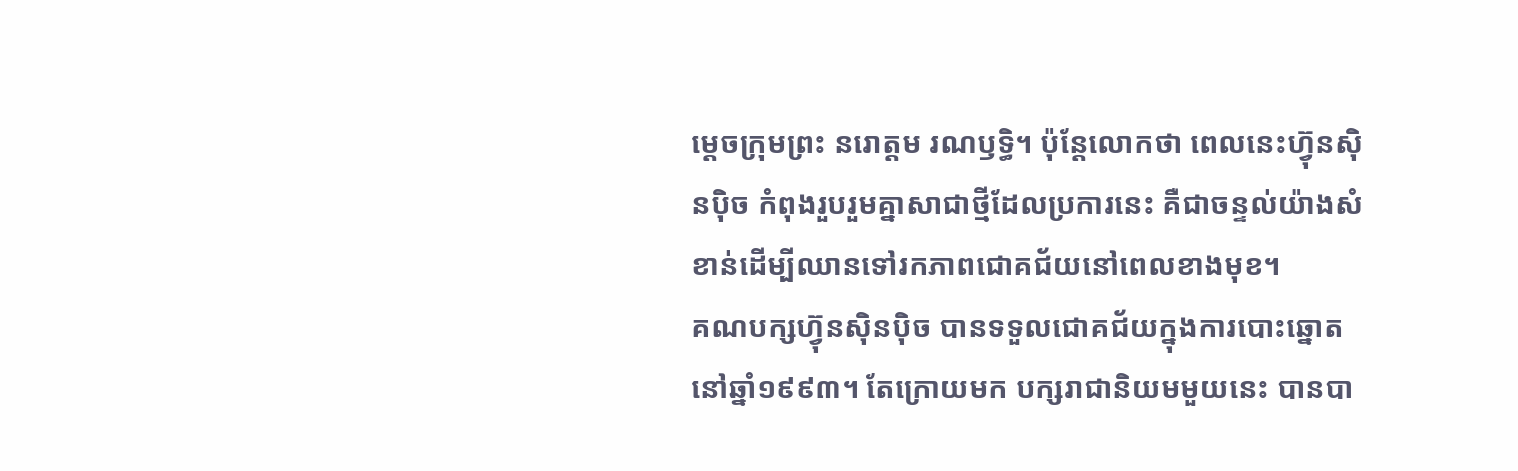ម្ដេចក្រុមព្រះ នរោត្តម រណឫទ្ធិ។ ប៉ុន្តែលោកថា ពេលនេះហ្វ៊ុនស៊ិនប៉ិច កំពុងរួបរួមគ្នាសាជាថ្មីដែលប្រការនេះ គឺជាចន្ទល់យ៉ាងសំខាន់ដើម្បីឈានទៅរកភាពជោគជ័យនៅពេលខាងមុខ។
គណបក្សហ្វ៊ុនស៊ិនប៉ិច បានទទួលជោគជ័យក្នុងការបោះឆ្នោតនៅឆ្នាំ១៩៩៣។ តែក្រោយមក បក្សរាជានិយមមួយនេះ បានបា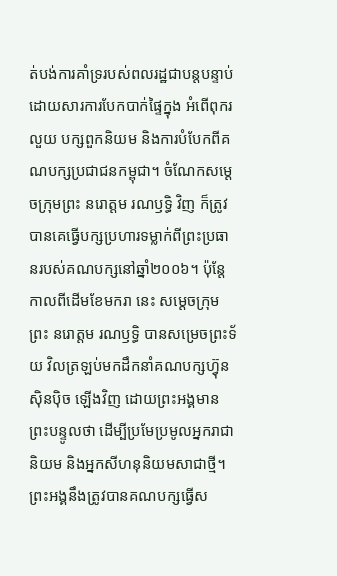ត់បង់ការគាំទ្ររបស់ពលរដ្ឋជាបន្តបន្ទាប់ ដោយសារការបែកបាក់ផ្ទៃក្នុង អំពើពុករលួយ បក្សពួកនិយម និងការបំបែកពីគណបក្សប្រជាជនកម្ពុជា។ ចំណែកសម្ដេចក្រុមព្រះ នរោត្តម រណឫទ្ធិ វិញ ក៏ត្រូវបានគេធ្វើបក្សប្រហារទម្លាក់ពីព្រះប្រធានរបស់គណបក្សនៅឆ្នាំ២០០៦។ ប៉ុន្តែកាលពីដើមខែមករា នេះ សម្ដេចក្រុមព្រះ នរោត្តម រណឫទ្ធិ បានសម្រេចព្រះទ័យ វិលត្រឡប់មកដឹកនាំគណបក្សហ្វ៊ុនស៊ិនប៉ិច ឡើងវិញ ដោយព្រះអង្គមានព្រះបន្ទូលថា ដើម្បីប្រមែប្រមូលអ្នករាជានិយម និងអ្នកសីហនុនិយមសាជាថ្មី។
ព្រះអង្គនឹងត្រូវបានគណបក្សធ្វើស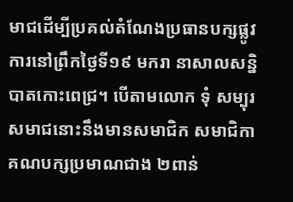មាជដើម្បីប្រគល់តំណែងប្រធានបក្សផ្លូវការនៅព្រឹកថ្ងៃទី១៩ មករា នាសាលសន្និបាតកោះពេជ្រ។ បើតាមលោក ទុំ សម្បុរ សមាជនោះនឹងមានសមាជិក សមាជិកាគណបក្សប្រមាណជាង ២ពាន់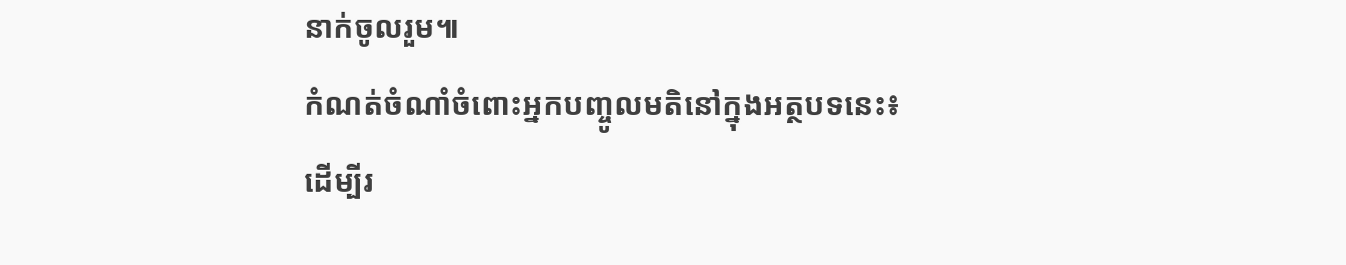នាក់ចូលរួម៕
កំណត់ចំណាំចំពោះអ្នកបញ្ចូលមតិនៅក្នុងអត្ថបទនេះ៖
ដើម្បីរ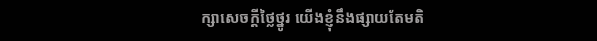ក្សាសេចក្ដីថ្លៃថ្នូរ យើងខ្ញុំនឹងផ្សាយតែមតិ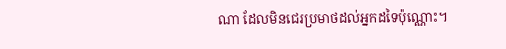ណា ដែលមិនជេរប្រមាថដល់អ្នកដទៃប៉ុណ្ណោះ។